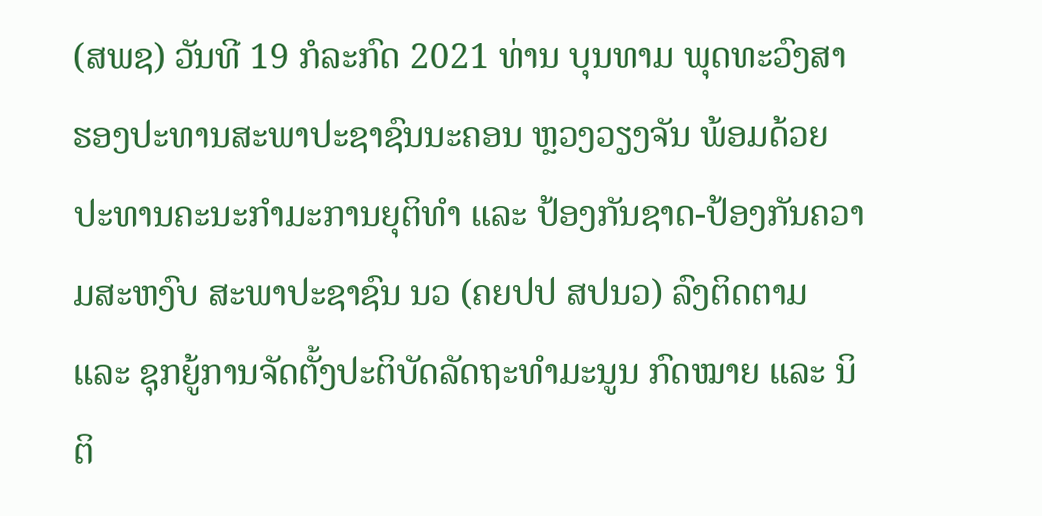(ສພຊ) ວັນທີ 19 ກໍລະກົດ 2021 ທ່ານ ບຸນທາມ ພຸດທະວົງສາ ຮອງປະທານສະພາປະຊາຊົນນະຄອນ ຫຼວງວຽງຈັນ ພ້ອມດ້ວຍປະທານຄະນະກຳມະການຍຸຕິທຳ ແລະ ປ້ອງກັນຊາດ-ປ້ອງກັນຄວາມສະຫງົບ ສະພາປະຊາຊົນ ນວ (ຄຍປປ ສປນວ) ລົງຕິດຕາມ ແລະ ຊຸກຍູ້ການຈັດຕັ້ງປະຕິບັດລັດຖະທຳມະນູນ ກົດໝາຍ ແລະ ນິຕິ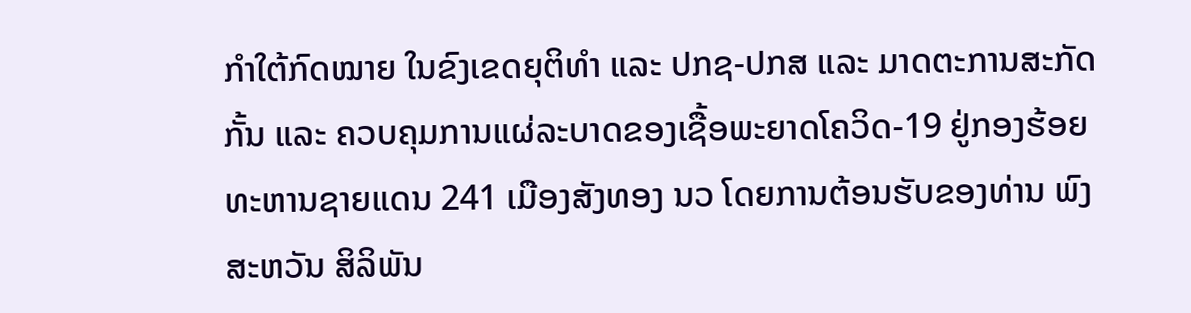ກຳໃຕ້ກົດໝາຍ ໃນຂົງເຂດຍຸຕິທຳ ແລະ ປກຊ-ປກສ ແລະ ມາດຕະການສະກັດກັ້ນ ແລະ ຄວບຄຸມການແຜ່ລະບາດຂອງເຊື້ອພະຍາດໂຄວິດ-19 ຢູ່ກອງຮ້ອຍທະຫານຊາຍແດນ 241 ເມືອງສັງທອງ ນວ ໂດຍການຕ້ອນຮັບຂອງທ່ານ ພົງສະຫວັນ ສິລິພັນ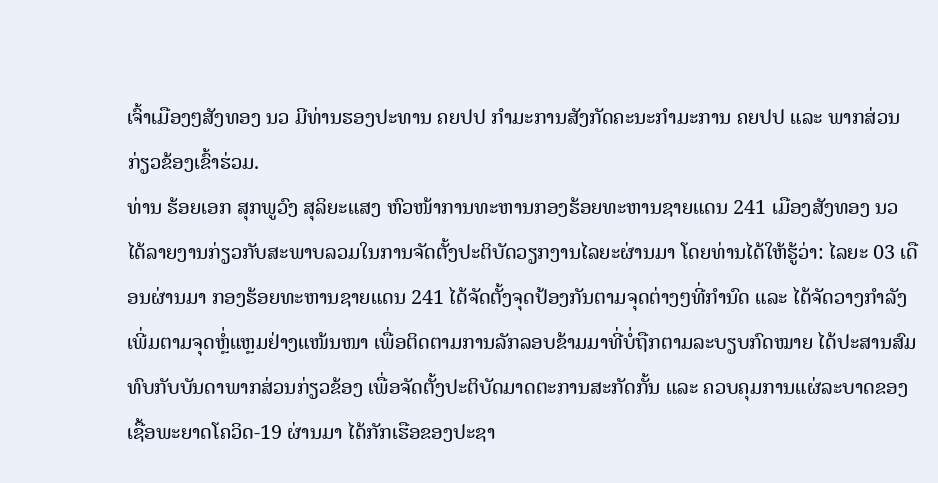ເຈົ້າເມືອງໆສັງທອງ ນວ ມີທ່ານຮອງປະທານ ຄຍປປ ກຳມະການສັງກັດຄະນະກຳມະການ ຄຍປປ ແລະ ພາກສ່ວນກ່ຽວຂ້ອງເຂົ້າຮ່ວມ.
ທ່ານ ຮ້ອຍເອກ ສຸກພູວົງ ສຸລິຍະແສງ ຫົວໜ້າການທະຫານກອງຮ້ອຍທະຫານຊາຍແດນ 241 ເມືອງສັງທອງ ນວ ໄດ້ລາຍງານກ່ຽວກັບສະພາບລວມໃນການຈັດຕັ້ງປະຕິບັດວຽກງານໄລຍະຜ່ານມາ ໂດຍທ່ານໄດ້ໃຫ້ຮູ້ວ່າ: ໄລຍະ 03 ເດືອນຜ່ານມາ ກອງຮ້ອຍທະຫານຊາຍແດນ 241 ໄດ້ຈັດຕັ້ງຈຸດປ້ອງກັນຕາມຈຸດຕ່າງໆທີ່ກຳນົດ ແລະ ໄດ້ຈັດວາງກຳລັງເພີ່ມຕາມຈຸດຫຼໍ່ແຫຼມຢ່າງແໜ້ນໜາ ເພື່ອຕິດຕາມການລັກລອບຂ້າມມາທີ່ບໍ່ຖືກຕາມລະບຽບກົດໝາຍ ໄດ້ປະສານສົມທົບກັບບັນດາພາກສ່ວນກ່ຽວຂ້ອງ ເພື່ອຈັດຕັ້ງປະຕິບັດມາດຕະການສະກັດກັ້ນ ແລະ ຄວບຄຸມການແຜ່ລະບາດຂອງເຊື້ອພະຍາດໂຄວິດ-19 ຜ່ານມາ ໄດ້ກັກເຮືອຂອງປະຊາ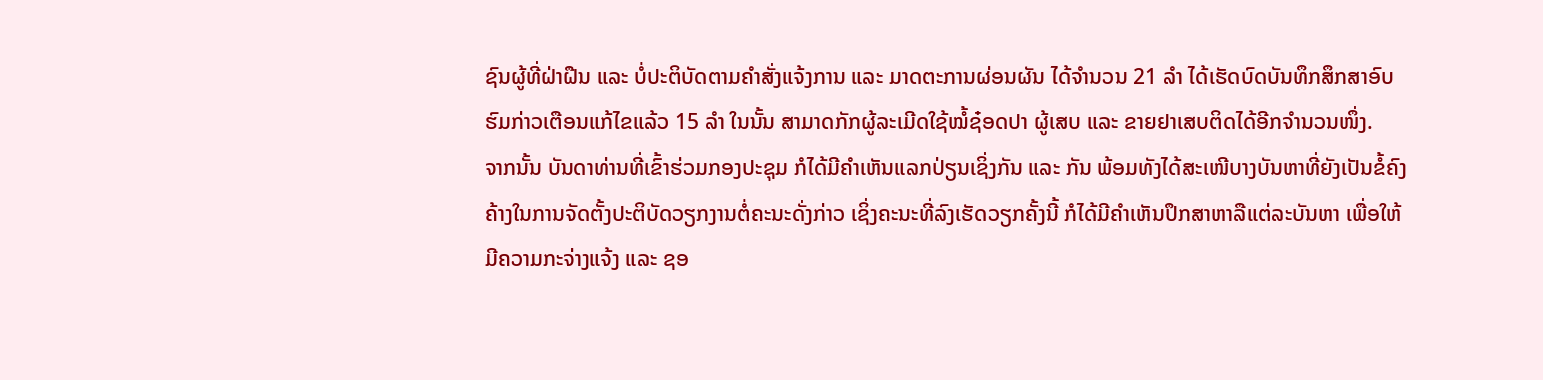ຊົນຜູ້ທີ່ຝ່າຝືນ ແລະ ບໍ່ປະຕິບັດຕາມຄຳສັ່ງແຈ້ງການ ແລະ ມາດຕະການຜ່ອນຜັນ ໄດ້ຈຳນວນ 21 ລຳ ໄດ້ເຮັດບົດບັນທຶກສຶກສາອົບຮົມກ່າວເຕືອນແກ້ໄຂແລ້ວ 15 ລຳ ໃນນັ້ນ ສາມາດກັກຜູ້ລະເມີດໃຊ້ໝໍ້ຊ໋ອດປາ ຜູ້ເສບ ແລະ ຂາຍຢາເສບຕິດໄດ້ອີກຈຳນວນໜຶ່ງ.
ຈາກນັ້ນ ບັນດາທ່ານທີ່ເຂົ້າຮ່ວມກອງປະຊຸມ ກໍໄດ້ມີຄຳເຫັນແລກປ່ຽນເຊິ່ງກັນ ແລະ ກັນ ພ້ອມທັງໄດ້ສະເໜີບາງບັນຫາທີ່ຍັງເປັນຂໍ້ຄົງຄ້າງໃນການຈັດຕັ້ງປະຕິບັດວຽກງານຕໍ່ຄະນະດັ່ງກ່າວ ເຊິ່ງຄະນະທີ່ລົງເຮັດວຽກຄັ້ງນີ້ ກໍໄດ້ມີຄຳເຫັນປຶກສາຫາລືແຕ່ລະບັນຫາ ເພື່ອໃຫ້ມີຄວາມກະຈ່າງແຈ້ງ ແລະ ຊອ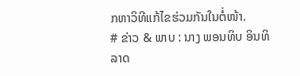ກຫາວິທີແກ້ໄຂຮ່ວມກັນໃນຕໍ່ໜ້າ.
# ຂ່າວ & ພາບ : ນາງ ພອນທິບ ອິນທິລາດ